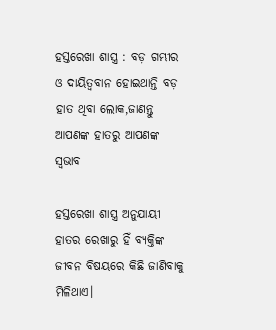ହସ୍ତରେଖା ଶାସ୍ତ୍ର : ବଡ଼ ଗମ୍ଭୀର ଓ ଦାୟିତ୍ୱବାନ ହୋଇଥାନ୍ତି ବଡ଼ ହାତ ଥିବା ଲୋକ,ଜାଣନ୍ତୁ ଆପଣଙ୍କ ହାତରୁ ଆପଣଙ୍କ ସ୍ୱଭାବ

ହସ୍ତରେଖା ଶାସ୍ତ୍ର ଅନୁଯାୟୀ ହାତର ରେଖାରୁ ହିଁ ବ୍ଯକ୍ତିଙ୍କ ଜୀବନ ବିଷୟରେ କିଛି ଜାଣିବାକୁ ମିଳିଥାଏ।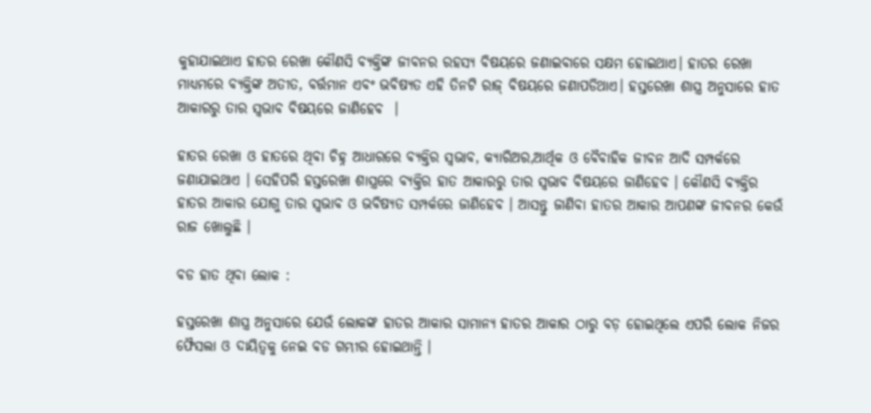କୁହାଯାଇଥାଏ ହାତର ରେଖା କୌଣସି ବ୍ଯକ୍ତିଙ୍କ ଜୀବନର ରହସ୍ଯ ବିଷୟରେ ଜଣାଇବାରେ ସକ୍ଷମ ହୋଇଥାଏ। ହାତର ରେଖା ମାଧ୍ଯମରେ ବ୍ଯକ୍ତିଙ୍କ ଅତୀତ, ବର୍ତ୍ତମାନ ଏବଂ ଭବିଷ୍ଯତ ଏହି ତିନଟି ରାଜ୍ ବିଷୟରେ ଜଣାପଡିଥାଏ। ହସ୍ତରେଖା ଶାସ୍ତ୍ର ଅନୁସାରେ ହାତ ଆକାରରୁ ତାର ସ୍ୱଭାବ ବିଷୟରେ ଜାଣିହେବ  ।

ହାତର ରେଖା ଓ ହାତରେ ଥିବା ଚିହ୍ନ ଆଧାରରେ ବ୍ୟକ୍ତିର ସ୍ୱଭାବ, କ୍ୟାରିଅର,ଆର୍ଥିକ ଓ ବୈବାହିକ ଜୀବନ ଆଦି ସମ୍ପର୍କରେ ଜଣାଯାଇଥାଏ । ସେହିପରି ହସ୍ତରେଖା ଶାସ୍ତ୍ରରେ ବ୍ୟକ୍ତିର ହାତ ଆକାରରୁ ତାର ସ୍ୱଭାବ ବିଷୟରେ ଜାଣିହେବ । କୌଣସି ବ୍ୟକ୍ତିର ହାତର ଆକାର ଯୋଗୁ ତାର ସ୍ୱଭାବ ଓ ଭବିଷ୍ୟତ ସମ୍ପର୍କରେ ଜାଣିହେବ । ଆସନ୍ତୁ ଜାଣିବା ହାତର ଆକାର ଆପଣଙ୍କ ଜୀବନର କେଉଁ ରାଜ ଖୋଲୁଛି ।

ବଡ ହାତ ଥିବା ଲୋକ :

ହସ୍ତରେଖା ଶାସ୍ତ୍ର ଅନୁସାରେ ଯେଉଁ ଲୋକଙ୍କ ହାତର ଆକାର ସାମାନ୍ୟ ହାତର ଆକାର ଠାରୁ ବଡ଼ ହୋଇଥିଲେ ଏପରି ଲୋକ ନିଜର ଫୈସଲା ଓ ଦାୟିତ୍ୱକୁ ନେଇ ବଡ ଗମ୍ଭୀର ହୋଇଥାନ୍ତି ।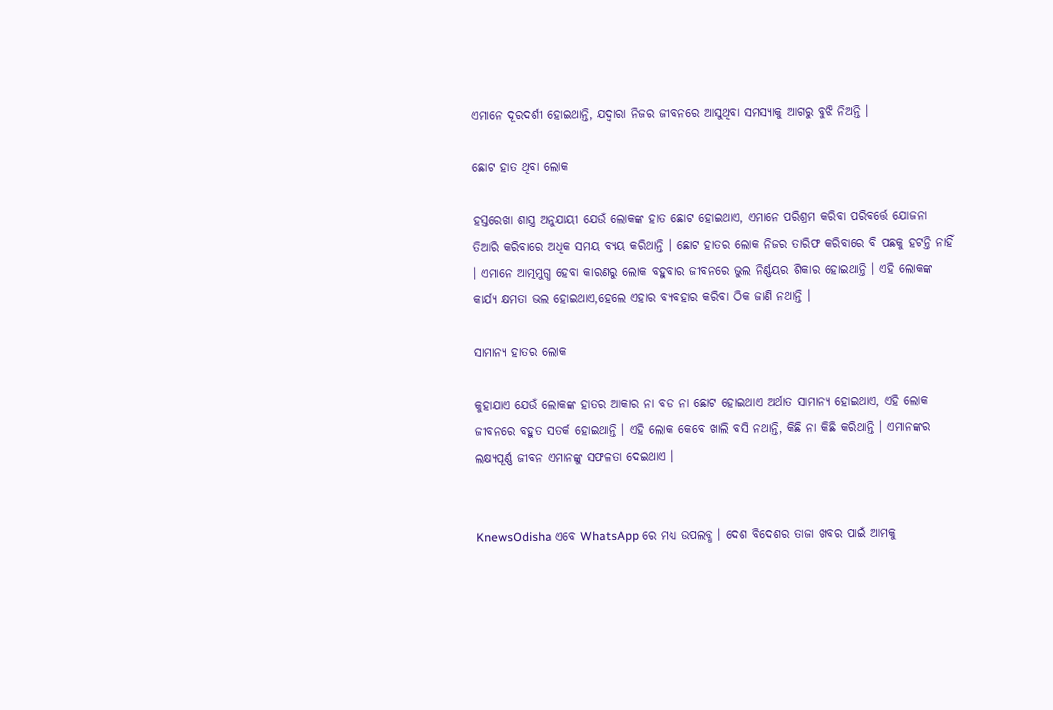ଏମାନେ ଦୂରଦର୍ଶୀ ହୋଇଥାନ୍ତି, ଯଦ୍ୱାରା ନିଜର ଜୀବନରେ ଆସୁଥିବା ସମସ୍ୟାକୁ ଆଗରୁ ବୁଝି ନିଅନ୍ତି ।

ଛୋଟ ହାତ ଥିବା ଲୋକ

ହସ୍ତରେଖା ଶାସ୍ତ୍ର ଅନୁଯାୟୀ ଯେଉଁ ଲୋକଙ୍କ ହାତ ଛୋଟ ହୋଇଥାଏ, ଏମାନେ ପରିଶ୍ରମ କରିବା ପରିବର୍ତ୍ତେ ଯୋଜନା ତିଆରି କରିବାରେ ଅଧିକ ସମୟ ବ୍ୟୟ କରିଥାନ୍ତି । ଛୋଟ ହାତର ଲୋକ ନିଜର ତାରିଫ କରିବାରେ ବି ପଛକୁ ହଟନ୍ତି ନାହିଁ । ଏମାନେ ଆତ୍ମମୁଗ୍ଧ ହେବା କାରଣରୁ ଲୋକ ବହୁବାର ଜୀବନରେ ଭୁଲ ନିର୍ଣ୍ଣୟର ଶିକାର ହୋଇଥାନ୍ତି । ଏହି ଲୋକଙ୍କ କାର୍ଯ୍ୟ କ୍ଷମତା ଭଲ ହୋଇଥାଏ,ହେଲେ ଏହାର ବ୍ୟବହାର କରିବା ଠିକ ଜାଣି ନଥାନ୍ତି ।

ସାମାନ୍ୟ ହାତର ଲୋକ

କୁହାଯାଏ ଯେଉଁ ଲୋକଙ୍କ ହାତର ଆକାର ନା ବଡ ନା ଛୋଟ ହୋଇଥାଏ ଅର୍ଥାତ ସାମାନ୍ୟ ହୋଇଥାଏ, ଏହି ଲୋକ ଜୀବନରେ ବହୁତ ସତର୍କ ହୋଇଥାନ୍ତି । ଏହି ଲୋକ କେବେ ଖାଲି ବସି ନଥାନ୍ତି, କିଛି ନା କିଛି କରିଥାନ୍ତି । ଏମାନଙ୍କର ଲକ୍ଷ୍ୟପୂର୍ଣ୍ଣ ଜୀବନ ଏମାନଙ୍କୁ ସଫଳତା ଦେଇଥାଏ ।


KnewsOdisha ଏବେ WhatsApp ରେ ମଧ୍ୟ ଉପଲବ୍ଧ । ଦେଶ ବିଦେଶର ତାଜା ଖବର ପାଇଁ ଆମକୁ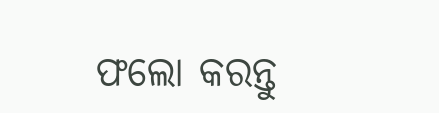ଫଲୋ କରନ୍ତୁ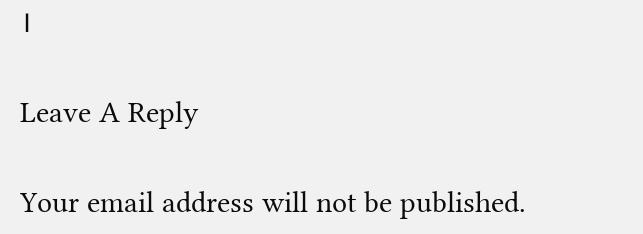।

Leave A Reply

Your email address will not be published.